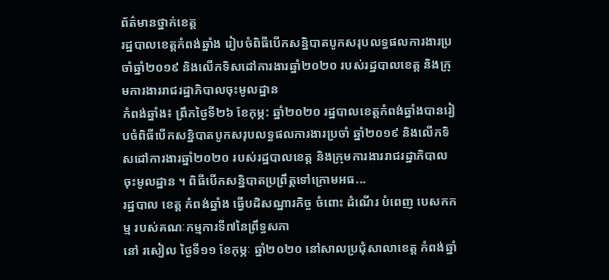ព័ត៌មានថ្នាក់ខេត្ត
រដ្ឋបាលខេត្តកំពង់ឆ្នាំង រៀបចំពិធីបើកសន្និបាតបូកសរុបលទ្ធផលការងារប្រចាំឆ្នាំ២០១៩ និងលើកទិសដៅការងារឆ្នាំ២០២០ របស់រដ្ឋបាលខេត្ត និងក្រុមការងាររាជរដ្ឋាភិបាលចុះមូលដ្ឋាន
កំពង់ឆ្នាំង៖ ព្រឹកថ្ងៃទី២៦ ខែកុម្ភ: ឆ្នាំ២០២០ រដ្ឋបាលខេត្តកំពង់ឆ្នាំងបានរៀបចំពិធីបើកសន្និបាតបូកសរុបលទ្ធផលការងារប្រចាំ ឆ្នាំ២០១៩ និងលើកទិសដៅការងារឆ្នាំ២០២០ របស់រដ្ឋបាលខេត្ត និងក្រុមការងាររាជរដ្ឋាភិបាលចុះមូលដ្ឋាន ។ ពិធីបើកសន្និបាតប្រព្រឹត្តទៅក្រោមអធ...
រដ្ឋបាល ខេត្ត កំពង់ឆ្នាំង ធ្វើបដិសណ្ឋារកិច្ច ចំពោះ ដំណើរ បំពេញ បេសកកម្ម របស់គណៈកម្មការទី៧នៃព្រឹទ្ធសភា
នៅ រសៀល ថ្ងៃទី១១ ខែកុម្ភៈ ឆ្នាំ២០២០ នៅសាលប្រជុំសាលាខេត្ត កំពង់ឆ្នាំ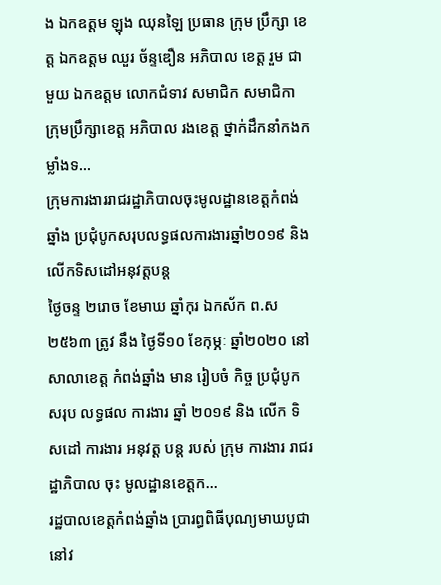ង ឯកឧត្តម ឡុង ឈុនឡៃ ប្រធាន ក្រុម ប្រឹក្សា ខេត្ត ឯកឧត្តម ឈួរ ច័ន្ទឌឿន អភិបាល ខេត្ត រួម ជាមួយ ឯកឧត្តម លោកជំទាវ សមាជិក សមាជិកា ក្រុមប្រឹក្សាខេត្ត អភិបាល រងខេត្ត ថ្នាក់ដឹកនាំកងកម្លាំងទ...
ក្រុមការងាររាជរដ្ឋាភិបាលចុះមូលដ្ឋានខេត្តកំពង់ឆ្នាំង ប្រជុំបូកសរុបលទ្ធផលការងារឆ្នាំ២០១៩ និងលើកទិសដៅអនុវត្តបន្ត
ថ្ងៃចន្ទ ២រោច ខែមាឃ ឆ្នាំកុរ ឯកស័ក ព.ស ២៥៦៣ ត្រូវ នឹង ថ្ងៃទី១០ ខែកុម្ភៈ ឆ្នាំ២០២០ នៅ សាលាខេត្ត កំពង់ឆ្នាំង មាន រៀបចំ កិច្ច ប្រជុំបូក សរុប លទ្ធផល ការងារ ឆ្នាំ ២០១៩ និង លើក ទិសដៅ ការងារ អនុវត្ត បន្ត របស់ ក្រុម ការងារ រាជរដ្ឋាភិបាល ចុះ មូលដ្ឋានខេត្តក...
រដ្ឋបាលខេត្តកំពង់ឆ្នាំង ប្រារព្ធពិធីបុណ្យមាឃបូជា នៅវ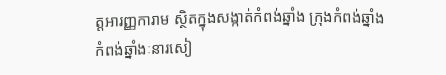ត្តអារញ្ញការាម ស្ថិតក្នុងសង្កាត់កំពង់ឆ្នាំង ក្រុងកំពង់ឆ្នាំង
កំពង់ឆ្នាំងៈនារសៀ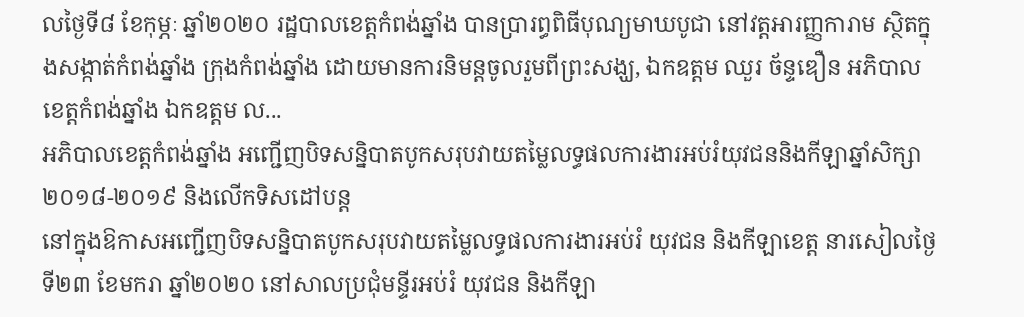លថ្ងៃទី៨ ខែកុម្ភៈ ឆ្នាំ២០២០ រដ្ឋបាលខេត្តកំពង់ឆ្នាំង បានប្រារព្ធពិធីបុណ្យមាឃបូជា នៅវត្តអារញ្ញការាម ស្ថិតក្នុងសង្កាត់កំពង់ឆ្នាំង ក្រុងកំពង់ឆ្នាំង ដោយមានការនិមន្តចូលរួមពីព្រះសង្ឃ, ឯកឧត្តម ឈួរ ច័ន្ទឌឿន អភិបាលខេត្តកំពង់ឆ្នាំង ឯកឧត្ដម ល...
អភិបាលខេត្តកំពង់ឆ្នាំង អញ្ជើញបិទសន្និបាតបូកសរុបវាយតម្លៃលទ្ធផលការងារអប់រំយុវជននិងកីឡាឆ្នាំសិក្សា២០១៨-២០១៩ និងលើកទិសដៅបន្ត
នៅក្នុងឱកាសអញ្ជើញបិទសន្និបាតបូកសរុបវាយតម្លៃលទ្ធផលការងារអប់រំ យុវជន និងកីឡាខេត្ត នារសៀលថ្ងៃទី២៣ ខែមករា ឆ្នាំ២០២០ នៅសាលប្រជុំមន្ទីរអប់រំ យុវជន និងកីឡា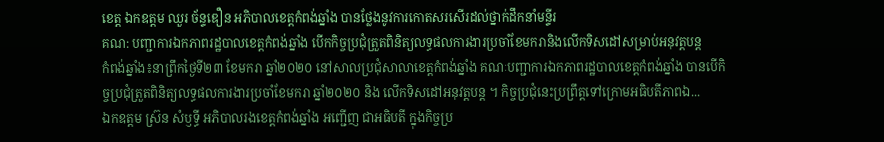ខេត្ត ឯកឧត្តម ឈួរ ច័ន្ទឌឿន អភិបាលខេត្តកំពង់ឆ្នាំង បានថ្លែងនូវការកោតសរសើរដល់ថ្នាក់ដឹកនាំមន្ទីរ
គណ: បញ្ជាការឯកភាពរដ្ឋបាលខេត្តកំពង់ឆ្នាំង បើកកិច្ចប្រជុំត្រួតពិនិត្យលទ្ធផលការងារប្រចាំខែមករានិងលើកទិសដៅសម្រាប់អនុវត្តបន្ត
កំពង់ឆ្នាំង៖នាព្រឹកថ្ងៃទី២៣ ខែមករា ឆ្នាំ២០២០ នៅសាលប្រជុំសាលាខេត្តកំពង់ឆ្នាំង គណៈបញ្ជាការឯកភាពរដ្ឋបាលខេត្តកំពង់ឆ្នាំង បានបើកិច្ចប្រជុំត្រួតពិនិត្យលទ្ធផលការងារប្រចាំខែមករា ឆ្នាំ២០២០ និង លើកទិសដៅអនុវត្តបន្ត ។ កិច្ចប្រជុំនេះប្រព្រឹត្តទៅក្រោមអធិបតីភាពឯ...
ឯកឧត្តម ស្រ៊ន សំឫទ្ធី អភិបាលរងខេត្តកំពង់ឆ្នាំង អញ្ជើញ ជាអធិបតី ក្នុងកិច្ចប្រ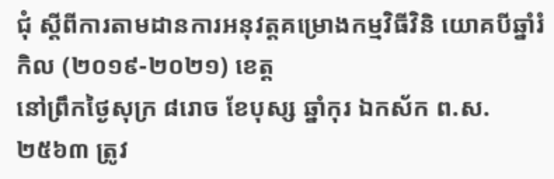ជុំ ស្ដីពីការតាមដានការអនុវត្តគម្រោងកម្មវិធីវិនិ យោគបីឆ្នាំរំកិល (២០១៩-២០២១) ខេត្ត
នៅព្រឹកថ្ងៃសុក្រ ៨រោច ខែបុស្ស ឆ្នាំកុរ ឯកស័ក ព.ស.២៥៦៣ ត្រូវ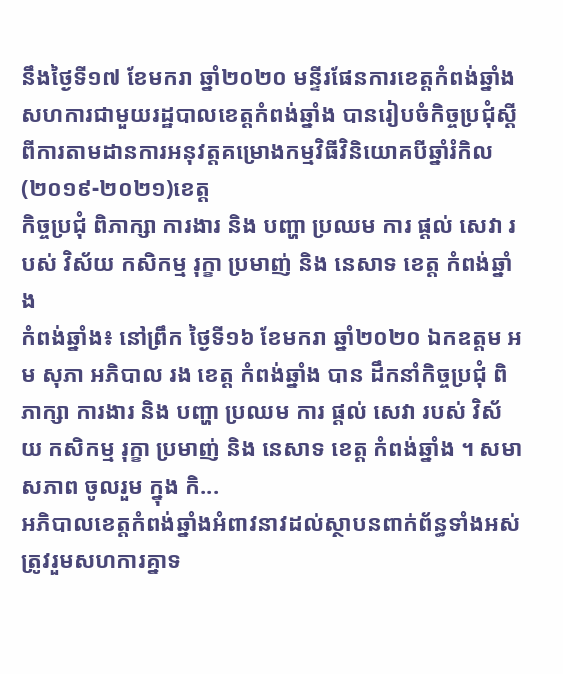នឹងថ្ងៃទី១៧ ខែមករា ឆ្នាំ២០២០ មន្ទីរផែនការខេត្តកំពង់ឆ្នាំង សហការជាមួយរដ្ឋបាលខេត្តកំពង់ឆ្នាំង បានរៀបចំកិច្ចប្រជុំស្ដីពីការតាមដានការអនុវត្តគម្រោងកម្មវិធីវិនិយោគបីឆ្នាំរំកិល(២០១៩-២០២១)ខេត្ត
កិច្ចប្រជុំ ពិភាក្សា ការងារ និង បញ្ហា ប្រឈម ការ ផ្ដល់ សេវា របស់ វិស័យ កសិកម្ម រុក្ខា ប្រមាញ់ និង នេសាទ ខេត្ត កំពង់ឆ្នាំង
កំពង់ឆ្នាំង៖ នៅព្រឹក ថ្ងៃទី១៦ ខែមករា ឆ្នាំ២០២០ ឯកឧត្តម អម សុភា អភិបាល រង ខេត្ត កំពង់ឆ្នាំង បាន ដឹកនាំកិច្ចប្រជុំ ពិភាក្សា ការងារ និង បញ្ហា ប្រឈម ការ ផ្ដល់ សេវា របស់ វិស័យ កសិកម្ម រុក្ខា ប្រមាញ់ និង នេសាទ ខេត្ត កំពង់ឆ្នាំង ។ សមាសភាព ចូលរួម ក្នុង កិ...
អភិបាលខេត្តកំពង់ឆ្នាំងអំពាវនាវដល់ស្ថាបនពាក់ព័ន្ធទាំងអស់ត្រូវរួមសហការគ្នាទ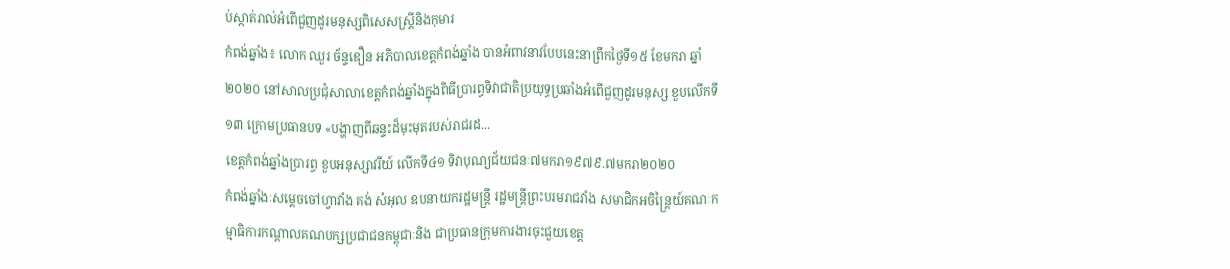ប់ស្កាត់រាល់អំពើជួញដូរមនុស្សពិសេសស្ត្រីនិងកុមារ
កំពង់ឆ្នាំង៖ លោក ឈួរ ច័ន្ទឌឿន អភិបាលខេត្តកំពង់ឆ្នាំង បានអំពាវនាវបែបនេះនាព្រឹកថ្ងៃទី១៥ ខែមករា ឆ្នាំ២០២០ នៅសាលប្រជុំសាលាខេត្តកំពង់ឆ្នាំងក្នុងពិធីប្រារព្ធទិវាជាតិប្រយុទ្ធប្រឆាំងអំពើជួញដូរមនុស្ស ខួបលើកទី១៣ ក្រោមប្រធានបទ «បង្ហាញពីឆន្ទះដ៏មុះមុតរបស់រាជរដ...
ខេត្តកំពង់ឆ្នាំងប្រារព្ធ ខួបអនុស្សាវរីយ៍ លើកទី៤១ ទិវាបុណ្យជ័យជនៈ៧មករា១៩៧៩.៧មករា២០២០
កំពង់ឆ្នាំងៈសម្តេចចៅហ្វាវាំង គង់ សំអុល ឧបនាយករដ្ឋមន្រ្តី រដ្ឋមន្រ្តីព្រះបរមរាជវាំង សមាជិកអចិន្រ្តៃយ៍គណៈកម្មាធិការកណ្តាលគណបក្សប្រជាជនកម្ពុជាៈនិង ជាប្រធានក្រុមការងារចុះជួយខេត្ត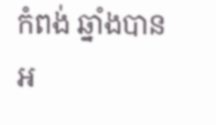កំពង់ ឆ្នាំងបានអ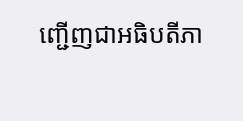ញ្ជើញជាអធិបតីភា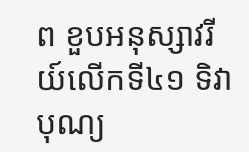ព ខួបអនុស្សាវរីយ៍លើកទី៤១ ទិវាបុណ្យ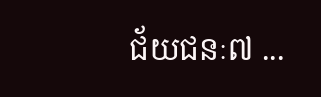ជ័យជនៈ៧ ...